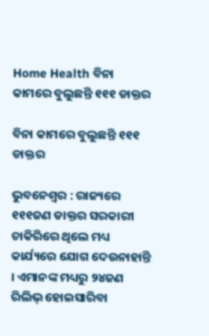Home Health ବିନା କାମରେ ବୁଲୁଛନ୍ତି ୧୧୧ ଡାକ୍ତର

ବିନା କାମରେ ବୁଲୁଛନ୍ତି ୧୧୧ ଡାକ୍ତର

ଭୁବନେଶ୍ୱର : ରାଜ୍ୟରେ ୧୧୧ଜଣ ଡାକ୍ତର ସରକାରୀ ଚାକିରିରେ ଥିଲେ ମଧ୍ୟ କାର୍ଯ୍ୟରେ ଯୋଗ ଦେଉନାହାନ୍ତି । ଏମାନଙ୍କ ମଧ୍ୟରୁ ୨୪ଜଣ ରିଲିଭ୍‍ ହୋଇସାରିବା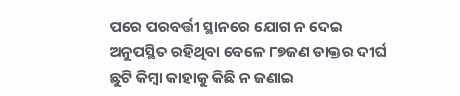ପରେ ପରବର୍ତ୍ତୀ ସ୍ଥାନରେ ଯୋଗ ନ ଦେଇ ଅନୁପସ୍ଥିତ ରହିଥିବା ବେଳେ ୮୭ଜଣ ଡାକ୍ତର ଦୀର୍ଘ ଛୁଟି କିମ୍ବା କାହାକୁ କିଛି ନ ଜଣାଇ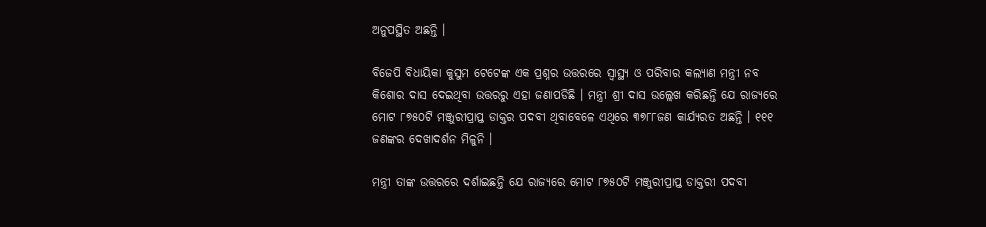ଅନୁପସ୍ଥିତ ଅଛନ୍ତି ।

ବିଜେପି ବିଧାୟିକା କୁସୁମ ଟେଟେଙ୍କ ଏକ ପ୍ରଶ୍ନର ଉତ୍ତରରେ ସ୍ୱାସ୍ଥ୍ୟ ଓ ପରିବାର କଲ୍ୟାଣ ମନ୍ତ୍ରୀ ନବ କିଶୋର ଦାସ ଦେଇଥିବା ଉତ୍ତରରୁ ଏହା ଜଣାପଡିଛି । ମନ୍ତ୍ରୀ ଶ୍ରୀ ଦାସ ଉଲ୍ଲେଖ କରିଛନ୍ତି ଯେ ରାଜ୍ୟରେ ମୋଟ ୮୭୫୦ଟି ମଞ୍ଜୁରୀପ୍ରାପ୍ତ ଡାକ୍ତର ପଦବୀ ଥିବାବେଳେ ଏଥିରେ ୩୭୮୮ଜଣ କାର୍ଯ୍ୟରତ ଅଛନ୍ତି । ୧୧୧ ଜଣଙ୍କର ଦେଖାଦର୍ଶନ ମିଳୁନି ।

ମନ୍ତ୍ରୀ ତାଙ୍କ ଉତ୍ତରରେ ଦର୍ଶାଇଛନ୍ତି ଯେ ରାଜ୍ୟରେ ମୋଟ ୮୭୫୦ଟି ମଞ୍ଜୁରୀପ୍ରାପ୍ତ ଡାକ୍ତରୀ ପଦବୀ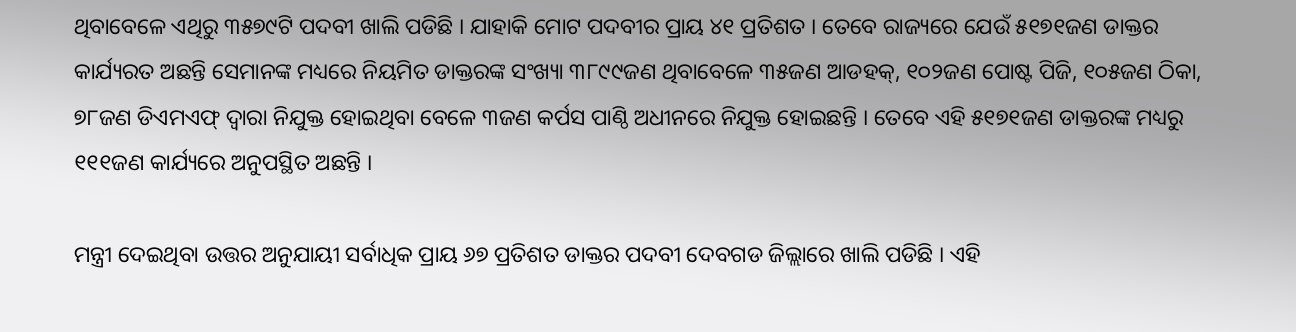ଥିବାବେଳେ ଏଥିରୁ ୩୫୭୯ଟି ପଦବୀ ଖାଲି ପଡିଛି । ଯାହାକି ମୋଟ ପଦବୀର ପ୍ରାୟ ୪୧ ପ୍ରତିଶତ । ତେବେ ରାଜ୍ୟରେ ଯେଉଁ ୫୧୭୧ଜଣ ଡାକ୍ତର କାର୍ଯ୍ୟରତ ଅଛନ୍ତି ସେମାନଙ୍କ ମଧ୍ୟରେ ନିୟମିତ ଡାକ୍ତରଙ୍କ ସଂଖ୍ୟା ୩୮୯୯ଜଣ ଥିବାବେଳେ ୩୫ଜଣ ଆଡହକ୍‍, ୧୦୨ଜଣ ପୋଷ୍ଟ ପିଜି, ୧୦୫ଜଣ ଠିକା, ୭୮ଜଣ ଡିଏମଏଫ୍‍ ଦ୍ୱାରା ନିଯୁକ୍ତ ହୋଇଥିବା ବେଳେ ୩ଜଣ କର୍ପସ ପାଣ୍ଠି ଅଧୀନରେ ନିଯୁକ୍ତ ହୋଇଛନ୍ତି । ତେବେ ଏହି ୫୧୭୧ଜଣ ଡାକ୍ତରଙ୍କ ମଧ୍ୟରୁ ୧୧୧ଜଣ କାର୍ଯ୍ୟରେ ଅନୁପସ୍ଥିତ ଅଛନ୍ତି ।

ମନ୍ତ୍ରୀ ଦେଇଥିବା ଉତ୍ତର ଅନୁଯାୟୀ ସର୍ବାଧିକ ପ୍ରାୟ ୬୭ ପ୍ରତିଶତ ଡାକ୍ତର ପଦବୀ ଦେବଗଡ ଜିଲ୍ଲାରେ ଖାଲି ପଡିଛି । ଏହି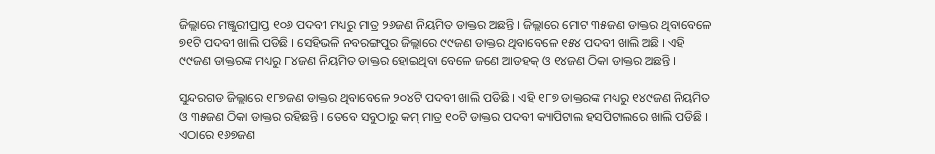ଜିଲ୍ଲାରେ ମଞ୍ଜୁରୀପ୍ରାପ୍ତ ୧୦୬ ପଦବୀ ମଧ୍ୟରୁ ମାତ୍ର ୨୬ଜଣ ନିୟମିତ ଡାକ୍ତର ଅଛନ୍ତି । ଜିଲ୍ଲାରେ ମୋଟ ୩୫ଜଣ ଡାକ୍ତର ଥିବାବେଳେ ୭୧ଟି ପଦବୀ ଖାଲି ପଡିଛି । ସେହିଭଳି ନବରଙ୍ଗପୁର ଜିଲ୍ଲାରେ ୯୯ଜଣ ଡାକ୍ତର ଥିବାବେଳେ ୧୫୪ ପଦବୀ ଖାଲି ଅଛି । ଏହି ୯୯ଜଣ ଡାକ୍ତରଙ୍କ ମଧ୍ୟରୁ ୮୪ଜଣ ନିୟମିତ ଡାକ୍ତର ହୋଇଥିବା ବେଳେ ଜଣେ ଆଡହକ୍‍ ଓ ୧୪ଜଣ ଠିକା ଡାକ୍ତର ଅଛନ୍ତି ।

ସୁନ୍ଦରଗଡ ଜିଲ୍ଲାରେ ୧୮୭ଜଣ ଡାକ୍ତର ଥିବାବେଳେ ୨୦୪ଟି ପଦବୀ ଖାଲି ପଡିଛି । ଏହି ୧୮୭ ଡାକ୍ତରଙ୍କ ମଧ୍ୟରୁ ୧୪୯ଜଣ ନିୟମିତ ଓ ୩୫ଜଣ ଠିକା ଡାକ୍ତର ରହିଛନ୍ତି । ତେବେ ସବୁଠାରୁ କମ୍‍ ମାତ୍ର ୧୦ଟି ଡାକ୍ତର ପଦବୀ କ୍ୟାପିଟାଲ ହସପିଟାଲରେ ଖାଲି ପଡିଛି । ଏଠାରେ ୧୬୭ଜଣ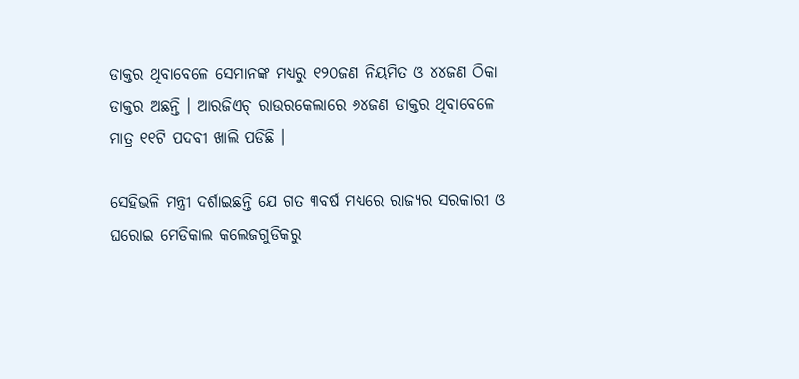ଡାକ୍ତର ଥିବାବେଳେ ସେମାନଙ୍କ ମଧ୍ୟରୁ ୧୨୦ଜଣ ନିୟମିତ ଓ ୪୪ଜଣ ଠିକା ଡାକ୍ତର ଅଛନ୍ତି । ଆରଜିଏଚ୍‍ ରାଉରକେଲାରେ ୬୪ଜଣ ଡାକ୍ତର ଥିବାବେଳେ ମାତ୍ର ୧୧ଟି ପଦବୀ ଖାଲି ପଡିଛି ।

ସେହିଭଳି ମନ୍ତ୍ରୀ ଦର୍ଶାଇଛନ୍ତି ଯେ ଗତ ୩ବର୍ଷ ମଧ୍ୟରେ ରାଜ୍ୟର ସରକାରୀ ଓ ଘରୋଇ ମେଡିକାଲ କଲେଜଗୁଡିକରୁ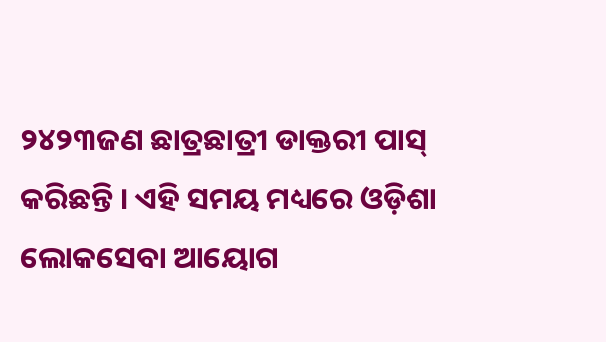୨୪୨୩ଜଣ ଛାତ୍ରଛାତ୍ରୀ ଡାକ୍ତରୀ ପାସ୍‍ କରିଛନ୍ତି । ଏହି ସମୟ ମଧ୍ୟରେ ଓଡ଼ିଶା ଲୋକସେବା ଆୟୋଗ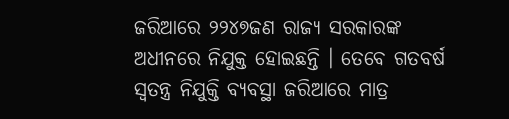ଜରିଆରେ ୨୨୪୭ଜଣ ରାଜ୍ୟ ସରକାରଙ୍କ ଅଧୀନରେ ନିଯୁକ୍ତ ହୋଇଛନ୍ତି । ତେବେ ଗତବର୍ଷ ସ୍ୱତନ୍ତ୍ର ନିଯୁକ୍ତି ବ୍ୟବସ୍ଥା ଜରିଆରେ ମାତ୍ର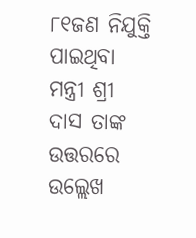୮୧ଜଣ ନିଯୁକ୍ତି ପାଇଥିବା ମନ୍ତ୍ରୀ ଶ୍ରୀ ଦାସ ତାଙ୍କ ଉତ୍ତରରେ ଉଲ୍ଲେଖ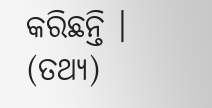କରିଛନ୍ତି । (ତଥ୍ୟ)